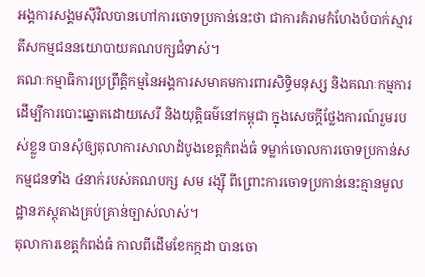អង្គការសង្គមស៊ីវិលបានហៅការចោទប្រកាន់នេះថា ជាការគំរាមកំហែងបំបាក់ស្មារតីសកម្មជននយោបាយគណបក្សជំទាស់។
គណៈកម្មាធិការប្រព្រឹត្តិកម្មនៃអង្គការសមាគមការពារសិទ្ធិមនុស្ស និងគណៈកម្មការដើម្បីការបោះឆ្នោតដោយសេរី និងយុត្តិធម៌នៅកម្ពុជា ក្នុងសេចក្ដីថ្លែងការណ៍រួមរបស់ខ្លួន បានសុំឲ្យតុលាការសាលាដំបូងខេត្តកំពង់ធំ ទម្លាក់ចោលការចោទប្រកាន់សកម្មជនទាំង ៤នាក់របស់គណបក្ស សម រង្ស៊ី ពីព្រោះការចោទប្រកាន់នេះគ្មានមូលដ្ឋានភស្តុតាងគ្រប់គ្រាន់ច្បាស់លាស់។
តុលាការខេត្តកំពង់ធំ កាលពីដើមខែកក្កដា បានចោ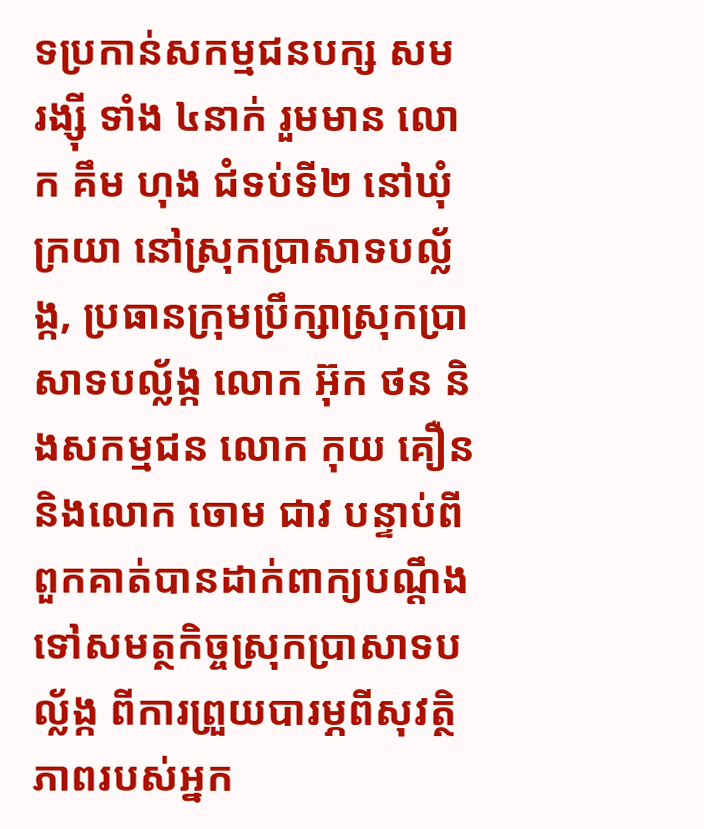ទប្រកាន់សកម្មជនបក្ស សម រង្ស៊ី ទាំង ៤នាក់ រួមមាន លោក គឹម ហុង ជំទប់ទី២ នៅឃុំក្រយា នៅស្រុកប្រាសាទបល្ល័ង្ក, ប្រធានក្រុមប្រឹក្សាស្រុកប្រាសាទបល្ល័ង្ក លោក អ៊ុក ថន និងសកម្មជន លោក កុយ គឿន និងលោក ចោម ជាវ បន្ទាប់ពីពួកគាត់បានដាក់ពាក្យបណ្ដឹងទៅសមត្ថកិច្ចស្រុកប្រាសាទបល្ល័ង្ក ពីការព្រួយបារម្ភពីសុវត្ថិភាពរបស់អ្នក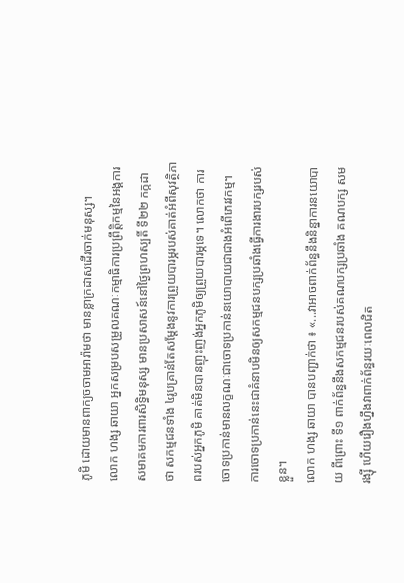ភូមិ ដោយមានពាក្យចចាមអារ៉ាមថា មានខ្លាក្រដាសដើរចាក់មនុស្ស។
លោក ហង្ស ឆាយា អ្នកសម្របសម្រួលគណៈកម្មាធិការប្រព្រឹត្តិកម្មនៃអង្គការសមាគមការពារសិទ្ធិមនុស្ស មានប្រសាសន៍នៅថ្ងៃព្រហស្បតិ៍ ទី២២ កក្កដា ថា សកម្មជនទាំង ៤រូបគ្រាន់តែសម្ដែងនូវការព្រួយបារម្ភរបស់គាត់អំពីសុវត្ថិភាពរបស់អ្នកភូមិ គាត់មិនបានញុះញង់អ្នកភូមិឲ្យព្រួយបារម្ភទេ។ លោកថា ការចោទប្រកាន់មានលក្ខណៈជាចោទប្រកាន់នយោបាយជាជាងអំពើភេរវកម្ម។ ការចោទប្រកាន់នេះជាគំនាបមិនឲ្យសកម្មជនបក្សប្រឆាំងធ្វើការងារបក្សរបស់ខ្លួន។
លោក ហង្ស ឆាយា បានបញ្ជាក់ថា ៖ «...វាអាចពាក់ព័ន្ធនឹងនិន្នាការនយោបាយ ពីព្រោះ ទី១ ពាក់ព័ន្ធនឹងសកម្មជនរបស់គណបក្សប្រឆាំង គណបក្ស សម រង្ស៊ី ហើយរឿងហ្នឹងវាពាក់ព័ន្ធរយៈពេលជិត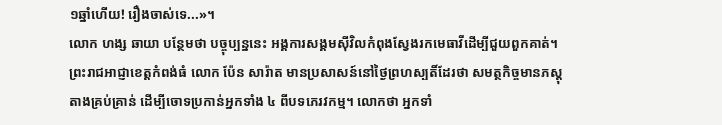១ឆ្នាំហើយ! រឿងចាស់ទេ...»។
លោក ហង្ស ឆាយា បន្ថែមថា បច្ចុប្បន្ននេះ អង្គការសង្គមស៊ីវិលកំពុងស្វែងរកមេធាវីដើម្បីជួយពួកគាត់។
ព្រះរាជអាជ្ញាខេត្តកំពង់ធំ លោក ប៉ែន សារ៉ាត មានប្រសាសន៍នៅថ្ងៃព្រហស្បតិ៍ដែរថា សមត្ថកិច្ចមានភស្តុតាងគ្រប់គ្រាន់ ដើម្បីចោទប្រកាន់អ្នកទាំង ៤ ពីបទភេរវកម្ម។ លោកថា អ្នកទាំ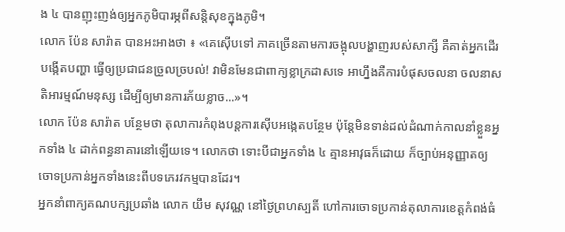ង ៤ បានញុះញង់ឲ្យអ្នកភូមិបារម្ភពីសន្តិសុខក្នុងភូមិ។
លោក ប៉ែន សារ៉ាត បានអះអាងថា ៖ «គេស៊ើបទៅ ភាគច្រើនតាមការចង្អុលបង្ហាញរបស់សាក្សី គឺគាត់អ្នកដើរបង្កើតបញ្ហា ធ្វើឲ្យប្រជាជនច្រួលច្របល់! វាមិនមែនជាពាក្យខ្លាក្រដាសទេ អាហ្នឹងគឺការបំផុសចលនា ចលនាសតិអារម្មណ៍មនុស្ស ដើម្បីឲ្យមានការភ័យខ្លាច...»។
លោក ប៉ែន សារ៉ាត បន្ថែមថា តុលាការកំពុងបន្តការស៊ើបអង្កេតបន្ថែម ប៉ុន្តែមិនទាន់ដល់ដំណាក់កាលនាំខ្លួនអ្នកទាំង ៤ ដាក់ពន្ធនាគារនៅឡើយទេ។ លោកថា ទោះបីជាអ្នកទាំង ៤ គ្មានអាវុធក៏ដោយ ក៏ច្បាប់អនុញ្ញាតឲ្យចោទប្រកាន់អ្នកទាំងនេះពីបទភេរវកម្មបានដែរ។
អ្នកនាំពាក្យគណបក្សប្រឆាំង លោក យឹម សុវណ្ណ នៅថ្ងៃព្រហស្បតិ៍ ហៅការចោទប្រកាន់តុលាការខេត្តកំពង់ធំ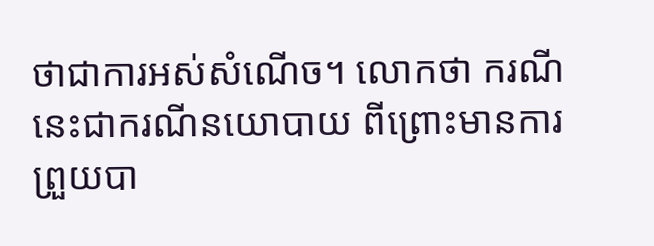ថាជាការអស់សំណើច។ លោកថា ករណីនេះជាករណីនយោបាយ ពីព្រោះមានការព្រួយបា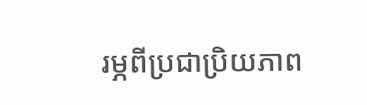រម្ភពីប្រជាប្រិយភាព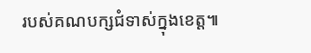របស់គណបក្សជំទាស់ក្នុងខេត្ត៕